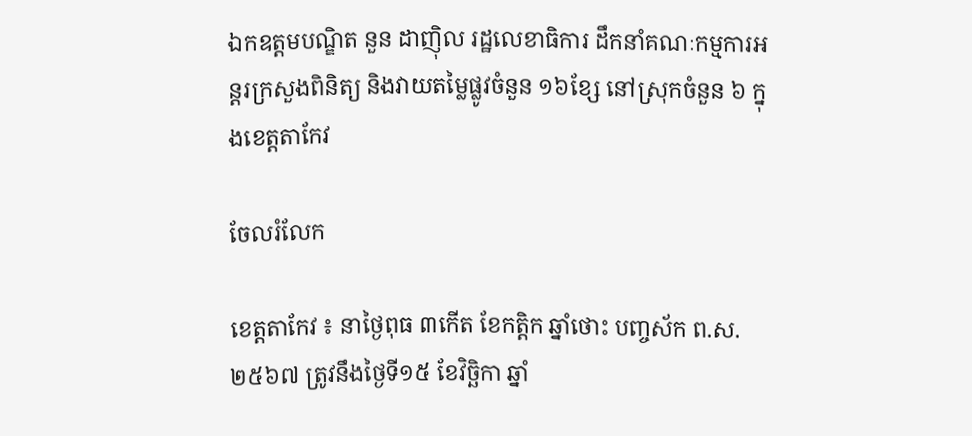ឯកឧត្តមបណ្ឌិត នួន ដាញ៉ិល រដ្ឋលេខាធិការ ដឹកនាំគណៈកម្មការអន្ដរក្រសួងពិនិត្យ និងវាយតម្លៃផ្លូវចំនួន ១៦ខ្សែ នៅស្រុកចំនួន ៦ ក្នុងខេត្តតាកែវ

ចែលរំលែក

ខេត្តតាកែវ ៖ នាថ្ងៃពុធ ៣កើត ខែកត្តិក ឆ្នាំថោះ បញ្ចស័ក ព.ស.២៥៦៧ ត្រូវនឹងថ្ងៃទី១៥ ខែវិច្ឆិកា ឆ្នាំ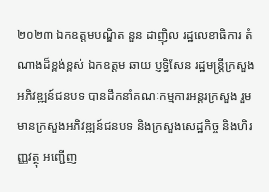២០២៣ ឯកឧត្តមបណ្ឌិត នួន ដាញ៉ិល រដ្ឋលេខាធិការ តំណាងដ៏ខ្ពង់ខ្ពស់ ឯកឧត្ដម ឆាយ ប្ញទ្ធិសែន រដ្ឋមន្រ្ដីក្រសួងអភិវឌ្ឍន៍ជនបទ បានដឹកនាំគណៈកម្មការអន្តរក្រសួង រួមមានក្រសួងអភិវឌ្ឍន៍ជនបទ និងក្រសួងសេដ្ឋកិច្ច និងហិរញ្ញវត្ថុ អញ្ជើញ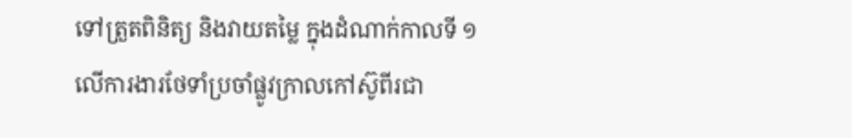ទៅត្រួតពិនិត្យ និងវាយតម្លៃ ក្នុងដំណាក់កាលទី ១ លើការងារថែទាំប្រចាំផ្លូវក្រាលកៅស៊ូពីរជា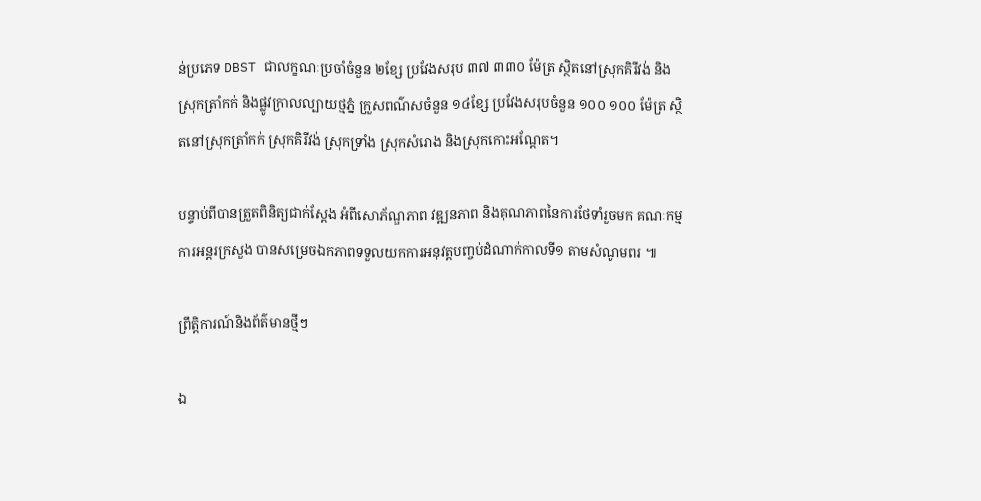ន់ប្រភេទ DBST ជាលក្ខណៈប្រចាំចំនួន ២ខ្សែ ប្រវែងសរុប ៣៧ ៣៣០ ម៉ែត្រ ស្ថិតនៅស្រុកគិរីវង់ និងស្រុកត្រាំកក់ និងផ្លូវក្រាលល្បាយថ្មភ្នំ ក្រួសពណ៌សចំនួន ១៤ខ្សែ ប្រវែងសរុបចំនួន ១០០ ១០០ ម៉ែត្រ ស្ថិតនៅស្រុកត្រាំកក់ ស្រុកគិរីវង់ ស្រុកទ្រាំង ស្រុកសំរោង និងស្រុកកោះអណ្តែត។

បន្ទាប់ពីបានត្រួតពិនិត្យជាក់ស្តែង អំពីសោភ័ណ្ឌភាព វឌ្ឍនភាព និងគុណភាពនៃការថែទាំរួចមក គណៈកម្មការអន្តរក្រសួង បានសម្រេចឯកភាពទទួលយកការអនុវត្តបញ្ចប់ដំណាក់កាលទី១ តាមសំណូមពរ ៕

ព្រឹត្តិការណ៍និងព័ត៌មានថ្មីៗ

ឯ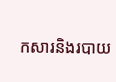កសារនិងរបាយ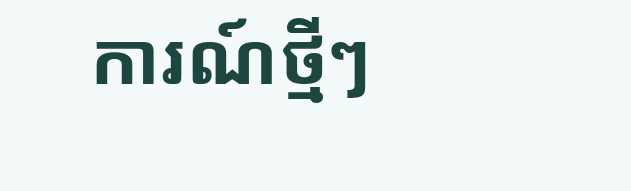ការណ៍ថ្មីៗ